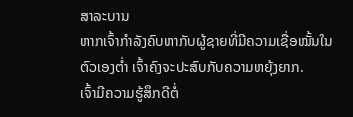ສາລະບານ
ຫາກເຈົ້າກຳລັງຄົບຫາກັບຜູ້ຊາຍທີ່ມີຄວາມເຊື່ອໝັ້ນໃນຕົວເອງຕ່ຳ ເຈົ້າຄົງຈະປະສົບກັບຄວາມຫຍຸ້ງຍາກ.
ເຈົ້າມີຄວາມຮູ້ສຶກດີຕໍ່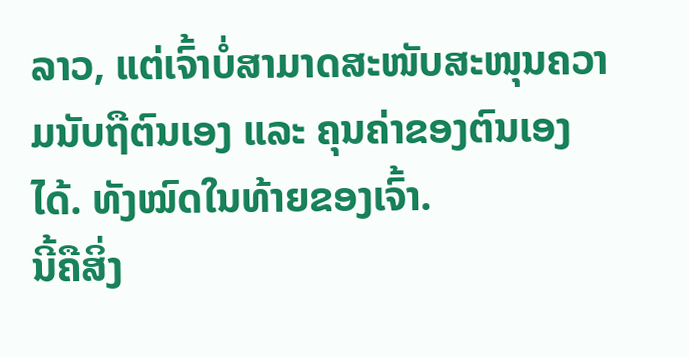ລາວ, ແຕ່ເຈົ້າບໍ່ສາມາດສະໜັບສະໜຸນຄວາມນັບຖືຕົນເອງ ແລະ ຄຸນຄ່າຂອງຕົນເອງໄດ້. ທັງໝົດໃນທ້າຍຂອງເຈົ້າ.
ນີ້ຄືສິ່ງ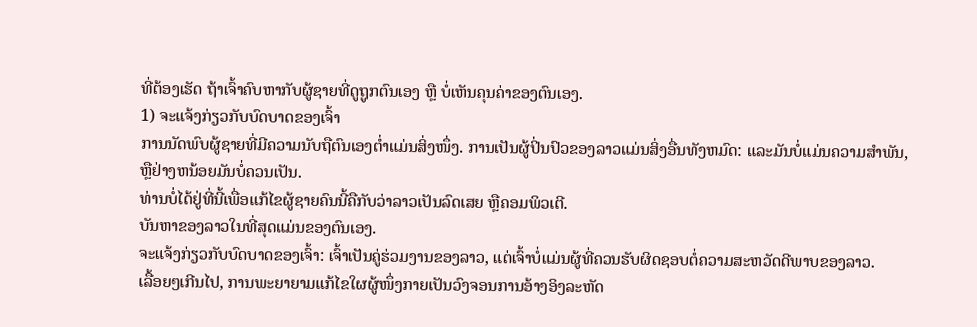ທີ່ຕ້ອງເຮັດ ຖ້າເຈົ້າຄົບຫາກັບຜູ້ຊາຍທີ່ດູຖູກຕົນເອງ ຫຼື ບໍ່ເຫັນຄຸນຄ່າຂອງຕົນເອງ.
1) ຈະແຈ້ງກ່ຽວກັບບົດບາດຂອງເຈົ້າ
ການນັດພົບຜູ້ຊາຍທີ່ມີຄວາມນັບຖືຕົນເອງຕໍ່າແມ່ນສິ່ງໜຶ່ງ. ການເປັນຜູ້ປິ່ນປົວຂອງລາວແມ່ນສິ່ງອື່ນທັງຫມົດ: ແລະມັນບໍ່ແມ່ນຄວາມສໍາພັນ, ຫຼືຢ່າງຫນ້ອຍມັນບໍ່ຄວນເປັນ.
ທ່ານບໍ່ໄດ້ຢູ່ທີ່ນີ້ເພື່ອແກ້ໄຂຜູ້ຊາຍຄົນນີ້ຄືກັບວ່າລາວເປັນລົດເສຍ ຫຼືຄອມພິວເຕີ.
ບັນຫາຂອງລາວໃນທີ່ສຸດແມ່ນຂອງຕົນເອງ.
ຈະແຈ້ງກ່ຽວກັບບົດບາດຂອງເຈົ້າ: ເຈົ້າເປັນຄູ່ຮ່ວມງານຂອງລາວ, ແຕ່ເຈົ້າບໍ່ແມ່ນຜູ້ທີ່ຄວນຮັບຜິດຊອບຕໍ່ຄວາມສະຫວັດດີພາບຂອງລາວ.
ເລື້ອຍໆເກີນໄປ, ການພະຍາຍາມແກ້ໄຂໃຜຜູ້ໜຶ່ງກາຍເປັນວົງຈອນການອ້າງອິງລະຫັດ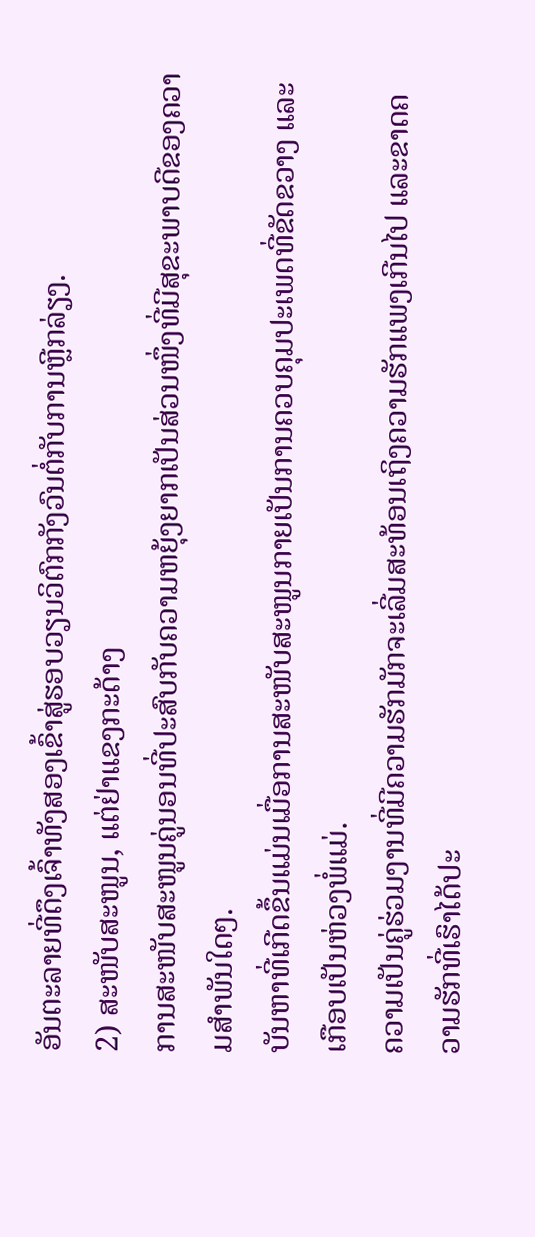ອັນຕະລາຍທີ່ດຶງເຈົ້າທັງສອງເຂົ້າສູ່ຮອບວຽນວິຕົກກັງວົນຕໍ່ກັບການຫຼີກລ່ຽງ.
2) ສະໜັບສະໜູນ, ແຕ່ຢ່າແຂງກະດ້າງ
ການສະໜັບສະໜູນຄູ່ນອນທີ່ປະສົບກັບຄວາມຫຍຸ້ງຍາກເປັນສ່ວນໜຶ່ງທີ່ມີສຸຂະພາບດີຂອງຄວາມສຳພັນໃດໆ.
ບັນຫາທີ່ເກີດຂຶ້ນແມ່ນເມື່ອການສະໜັບສະໜູນກາຍເປັນການຄວບຄຸມປະເພດທີ່ຂັດຂວາງ ແລະເກືອບເປັນຫ່ວງພໍ່ແມ່.
ຄວາມເປັນຄູ່ຮ່ວມງານທີ່ມີຄວາມຮັກມັກຈະເລີ່ມສະທ້ອນເຖິງຄວາມຮັກແພງເກີນໄປ ແລະຂາດຄວາມຮັກທີ່ເຮົາໄດ້ປະ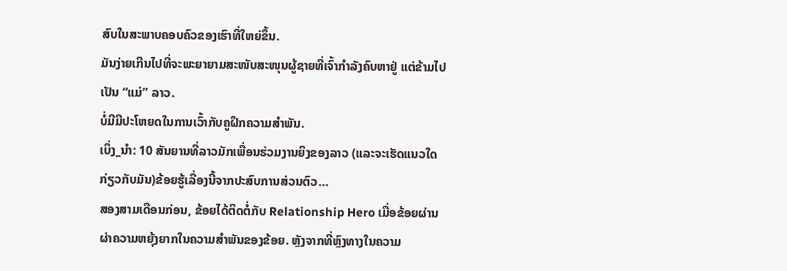ສົບໃນສະພາບຄອບຄົວຂອງເຮົາທີ່ໃຫຍ່ຂຶ້ນ.
ມັນງ່າຍເກີນໄປທີ່ຈະພະຍາຍາມສະໜັບສະໜຸນຜູ້ຊາຍທີ່ເຈົ້າກຳລັງຄົບຫາຢູ່ ແຕ່ຂ້າມໄປເປັນ “ແມ່” ລາວ.
ບໍ່ມີມີປະໂຫຍດໃນການເວົ້າກັບຄູຝຶກຄວາມສຳພັນ.
ເບິ່ງ_ນຳ: 10 ສັນຍານທີ່ລາວມັກເພື່ອນຮ່ວມງານຍິງຂອງລາວ (ແລະຈະເຮັດແນວໃດກ່ຽວກັບມັນ)ຂ້ອຍຮູ້ເລື່ອງນີ້ຈາກປະສົບການສ່ວນຕົວ…
ສອງສາມເດືອນກ່ອນ, ຂ້ອຍໄດ້ຕິດຕໍ່ກັບ Relationship Hero ເມື່ອຂ້ອຍຜ່ານຜ່າຄວາມຫຍຸ້ງຍາກໃນຄວາມສຳພັນຂອງຂ້ອຍ. ຫຼັງຈາກທີ່ຫຼົງທາງໃນຄວາມ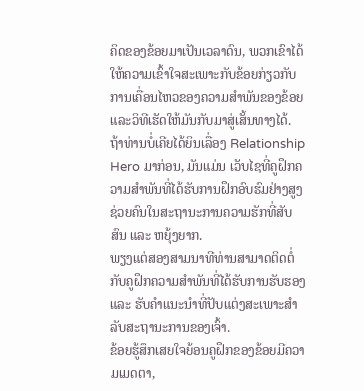ຄິດຂອງຂ້ອຍມາເປັນເວລາດົນ, ພວກເຂົາໄດ້ໃຫ້ຄວາມເຂົ້າໃຈສະເພາະກັບຂ້ອຍກ່ຽວກັບການເຄື່ອນໄຫວຂອງຄວາມສຳພັນຂອງຂ້ອຍ ແລະວິທີເຮັດໃຫ້ມັນກັບມາສູ່ເສັ້ນທາງໄດ້.
ຖ້າທ່ານບໍ່ເຄີຍໄດ້ຍິນເລື່ອງ Relationship Hero ມາກ່ອນ, ມັນແມ່ນ ເວັບໄຊທີ່ຄູຝຶກຄວາມສຳພັນທີ່ໄດ້ຮັບການຝຶກອົບຮົມຢ່າງສູງຊ່ວຍຄົນໃນສະຖານະການຄວາມຮັກທີ່ສັບສົນ ແລະ ຫຍຸ້ງຍາກ.
ພຽງແຕ່ສອງສາມນາທີທ່ານສາມາດຕິດຕໍ່ກັບຄູຝຶກຄວາມສຳພັນທີ່ໄດ້ຮັບການຮັບຮອງ ແລະ ຮັບຄຳແນະນຳທີ່ປັບແຕ່ງສະເພາະສຳລັບສະຖານະການຂອງເຈົ້າ.
ຂ້ອຍຮູ້ສຶກເສຍໃຈຍ້ອນຄູຝຶກຂອງຂ້ອຍມີຄວາມເມດຕາ,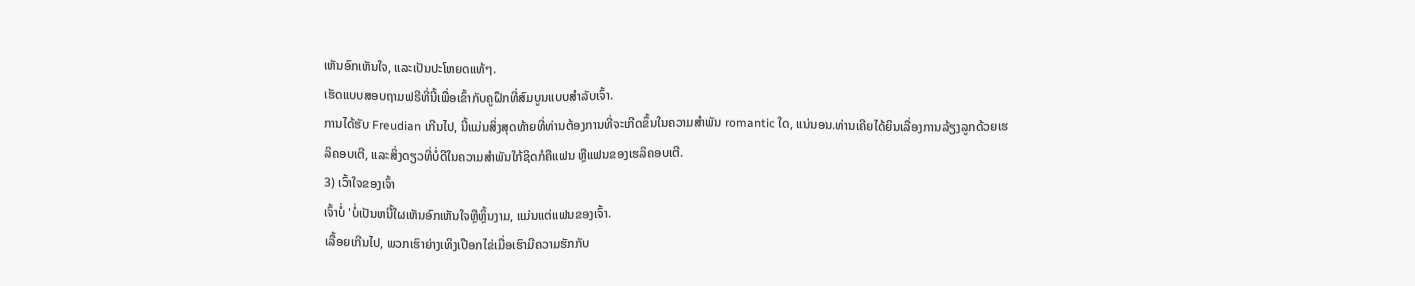ເຫັນອົກເຫັນໃຈ, ແລະເປັນປະໂຫຍດແທ້ໆ.
ເຮັດແບບສອບຖາມຟຣີທີ່ນີ້ເພື່ອເຂົ້າກັບຄູຝຶກທີ່ສົມບູນແບບສຳລັບເຈົ້າ.
ການໄດ້ຮັບ Freudian ເກີນໄປ, ນີ້ແມ່ນສິ່ງສຸດທ້າຍທີ່ທ່ານຕ້ອງການທີ່ຈະເກີດຂຶ້ນໃນຄວາມສໍາພັນ romantic ໃດ, ແນ່ນອນ.ທ່ານເຄີຍໄດ້ຍິນເລື່ອງການລ້ຽງລູກດ້ວຍເຮລິຄອບເຕີ, ແລະສິ່ງດຽວທີ່ບໍ່ດີໃນຄວາມສຳພັນໃກ້ຊິດກໍຄືແຟນ ຫຼືແຟນຂອງເຮລິຄອບເຕີ.
3) ເວົ້າໃຈຂອງເຈົ້າ
ເຈົ້າບໍ່ 'ບໍ່ເປັນຫນີ້ໃຜເຫັນອົກເຫັນໃຈຫຼືຫຼິ້ນງາມ, ແມ່ນແຕ່ແຟນຂອງເຈົ້າ.
ເລື້ອຍເກີນໄປ, ພວກເຮົາຍ່າງເທິງເປືອກໄຂ່ເມື່ອເຮົາມີຄວາມຮັກກັບ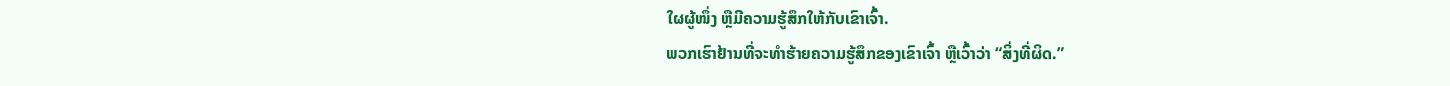ໃຜຜູ້ໜຶ່ງ ຫຼືມີຄວາມຮູ້ສຶກໃຫ້ກັບເຂົາເຈົ້າ.
ພວກເຮົາຢ້ານທີ່ຈະທຳຮ້າຍຄວາມຮູ້ສຶກຂອງເຂົາເຈົ້າ ຫຼືເວົ້າວ່າ “ສິ່ງທີ່ຜິດ.”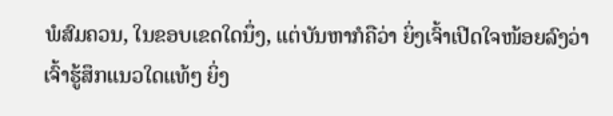ພໍສົມຄວນ, ໃນຂອບເຂດໃດນຶ່ງ, ແຕ່ບັນຫາກໍຄືວ່າ ຍິ່ງເຈົ້າເປີດໃຈໜ້ອຍລົງວ່າເຈົ້າຮູ້ສຶກແນວໃດແທ້ໆ ຍິ່ງ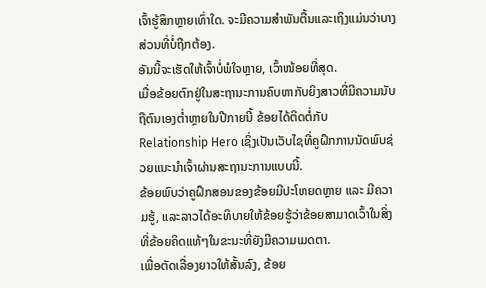ເຈົ້າຮູ້ສຶກຫຼາຍເທົ່າໃດ. ຈະມີຄວາມສໍາພັນຕື້ນແລະເຖິງແມ່ນວ່າບາງສ່ວນທີ່ບໍ່ຖືກຕ້ອງ.
ອັນນີ້ຈະເຮັດໃຫ້ເຈົ້າບໍ່ພໍໃຈຫຼາຍ, ເວົ້າໜ້ອຍທີ່ສຸດ.
ເມື່ອຂ້ອຍຕົກຢູ່ໃນສະຖານະການຄົບຫາກັບຍິງສາວທີ່ມີຄວາມນັບຖືຕົນເອງຕໍ່າຫຼາຍໃນປີກາຍນີ້ ຂ້ອຍໄດ້ຕິດຕໍ່ກັບ Relationship Hero ເຊິ່ງເປັນເວັບໄຊທີ່ຄູຝຶກການນັດພົບຊ່ວຍແນະນຳເຈົ້າຜ່ານສະຖານະການແບບນີ້.
ຂ້ອຍພົບວ່າຄູຝຶກສອນຂອງຂ້ອຍມີປະໂຫຍດຫຼາຍ ແລະ ມີຄວາມຮູ້, ແລະລາວໄດ້ອະທິບາຍໃຫ້ຂ້ອຍຮູ້ວ່າຂ້ອຍສາມາດເວົ້າໃນສິ່ງທີ່ຂ້ອຍຄິດແທ້ໆໃນຂະນະທີ່ຍັງມີຄວາມເມດຕາ.
ເພື່ອຕັດເລື່ອງຍາວໃຫ້ສັ້ນລົງ, ຂ້ອຍ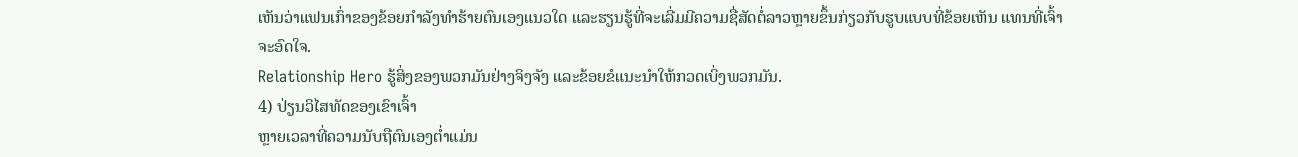ເຫັນວ່າແຟນເກົ່າຂອງຂ້ອຍກຳລັງທຳຮ້າຍຕົນເອງແນວໃດ ແລະຮຽນຮູ້ທີ່ຈະເລີ່ມມີຄວາມຊື່ສັດຕໍ່ລາວຫຼາຍຂຶ້ນກ່ຽວກັບຮູບແບບທີ່ຂ້ອຍເຫັນ ແທນທີ່ເຈົ້າຈະອົດໃຈ.
Relationship Hero ຮູ້ສິ່ງຂອງພວກມັນຢ່າງຈິງຈັງ ແລະຂ້ອຍຂໍແນະນຳໃຫ້ກວດເບິ່ງພວກມັນ.
4) ປ່ຽນວິໄສທັດຂອງເຂົາເຈົ້າ
ຫຼາຍເວລາທີ່ຄວາມນັບຖືຕົນເອງຕໍ່າແມ່ນ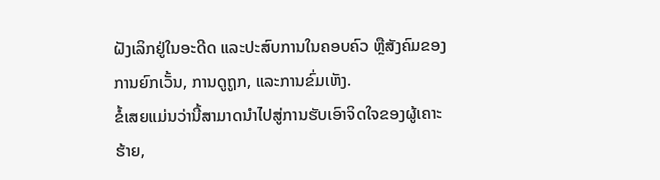ຝັງເລິກຢູ່ໃນອະດີດ ແລະປະສົບການໃນຄອບຄົວ ຫຼືສັງຄົມຂອງການຍົກເວັ້ນ, ການດູຖູກ, ແລະການຂົ່ມເຫັງ.
ຂໍ້ເສຍແມ່ນວ່ານີ້ສາມາດນໍາໄປສູ່ການຮັບເອົາຈິດໃຈຂອງຜູ້ເຄາະຮ້າຍ,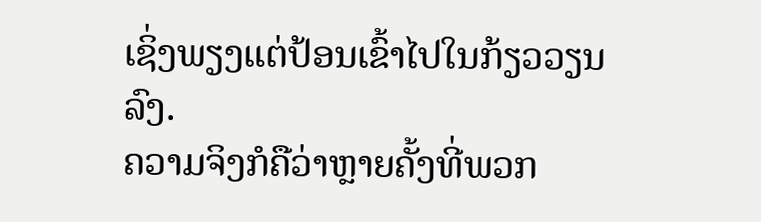ເຊິ່ງພຽງແຕ່ປ້ອນເຂົ້າໄປໃນກ້ຽວວຽນລົງ.
ຄວາມຈິງກໍຄືວ່າຫຼາຍຄັ້ງທີ່ພວກ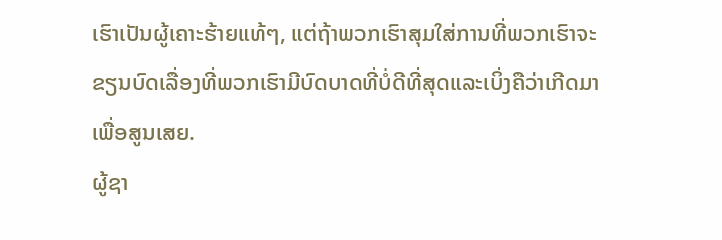ເຮົາເປັນຜູ້ເຄາະຮ້າຍແທ້ໆ, ແຕ່ຖ້າພວກເຮົາສຸມໃສ່ການທີ່ພວກເຮົາຈະຂຽນບົດເລື່ອງທີ່ພວກເຮົາມີບົດບາດທີ່ບໍ່ດີທີ່ສຸດແລະເບິ່ງຄືວ່າເກີດມາເພື່ອສູນເສຍ.
ຜູ້ຊາ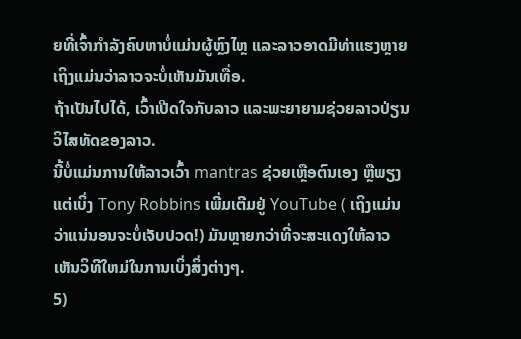ຍທີ່ເຈົ້າກຳລັງຄົບຫາບໍ່ແມ່ນຜູ້ຫຼົງໄຫຼ ແລະລາວອາດມີທ່າແຮງຫຼາຍເຖິງແມ່ນວ່າລາວຈະບໍ່ເຫັນມັນເທື່ອ.
ຖ້າເປັນໄປໄດ້, ເວົ້າເປີດໃຈກັບລາວ ແລະພະຍາຍາມຊ່ວຍລາວປ່ຽນວິໄສທັດຂອງລາວ.
ນີ້ບໍ່ແມ່ນການໃຫ້ລາວເວົ້າ mantras ຊ່ວຍເຫຼືອຕົນເອງ ຫຼືພຽງແຕ່ເບິ່ງ Tony Robbins ເພີ່ມເຕີມຢູ່ YouTube ( ເຖິງແມ່ນວ່າແນ່ນອນຈະບໍ່ເຈັບປວດ!) ມັນຫຼາຍກວ່າທີ່ຈະສະແດງໃຫ້ລາວເຫັນວິທີໃຫມ່ໃນການເບິ່ງສິ່ງຕ່າງໆ.
5)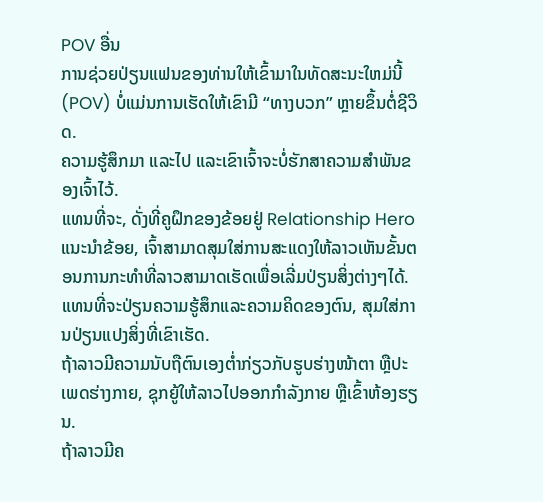POV ອື່ນ
ການຊ່ວຍປ່ຽນແຟນຂອງທ່ານໃຫ້ເຂົ້າມາໃນທັດສະນະໃຫມ່ນີ້ (POV) ບໍ່ແມ່ນການເຮັດໃຫ້ເຂົາມີ “ທາງບວກ” ຫຼາຍຂຶ້ນຕໍ່ຊີວິດ.
ຄວາມຮູ້ສຶກມາ ແລະໄປ ແລະເຂົາເຈົ້າຈະບໍ່ຮັກສາຄວາມສຳພັນຂອງເຈົ້າໄວ້.
ແທນທີ່ຈະ, ດັ່ງທີ່ຄູຝຶກຂອງຂ້ອຍຢູ່ Relationship Hero ແນະນຳຂ້ອຍ, ເຈົ້າສາມາດສຸມໃສ່ການສະແດງໃຫ້ລາວເຫັນຂັ້ນຕອນການກະທຳທີ່ລາວສາມາດເຮັດເພື່ອເລີ່ມປ່ຽນສິ່ງຕ່າງໆໄດ້.
ແທນທີ່ຈະປ່ຽນຄວາມຮູ້ສຶກແລະຄວາມຄິດຂອງຕົນ, ສຸມໃສ່ການປ່ຽນແປງສິ່ງທີ່ເຂົາເຮັດ.
ຖ້າລາວມີຄວາມນັບຖືຕົນເອງຕໍ່າກ່ຽວກັບຮູບຮ່າງໜ້າຕາ ຫຼືປະເພດຮ່າງກາຍ, ຊຸກຍູ້ໃຫ້ລາວໄປອອກກຳລັງກາຍ ຫຼືເຂົ້າຫ້ອງຮຽນ.
ຖ້າລາວມີຄ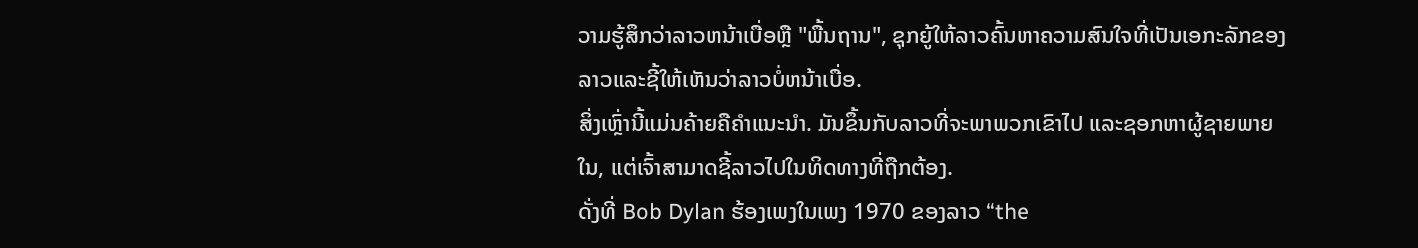ວາມຮູ້ສຶກວ່າລາວຫນ້າເບື່ອຫຼື "ພື້ນຖານ", ຊຸກຍູ້ໃຫ້ລາວຄົ້ນຫາຄວາມສົນໃຈທີ່ເປັນເອກະລັກຂອງລາວແລະຊີ້ໃຫ້ເຫັນວ່າລາວບໍ່ຫນ້າເບື່ອ.
ສິ່ງເຫຼົ່ານີ້ແມ່ນຄ້າຍຄືຄຳແນະນຳ. ມັນຂຶ້ນກັບລາວທີ່ຈະພາພວກເຂົາໄປ ແລະຊອກຫາຜູ້ຊາຍພາຍໃນ, ແຕ່ເຈົ້າສາມາດຊີ້ລາວໄປໃນທິດທາງທີ່ຖືກຕ້ອງ.
ດັ່ງທີ່ Bob Dylan ຮ້ອງເພງໃນເພງ 1970 ຂອງລາວ “the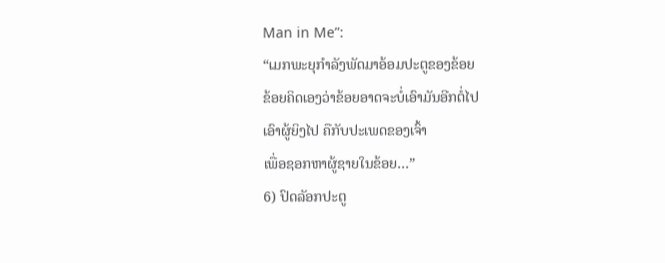Man in Me”:
“ເມກພະຍຸກຳລັງພັດມາອ້ອມປະຕູຂອງຂ້ອຍ
ຂ້ອຍຄິດເອງວ່າຂ້ອຍອາດຈະບໍ່ເອົາມັນອີກຕໍ່ໄປ
ເອົາຜູ້ຍິງໄປ ຄືກັບປະເພດຂອງເຈົ້າ
ເພື່ອຊອກຫາຜູ້ຊາຍໃນຂ້ອຍ…”
6) ປົດລັອກປະຕູ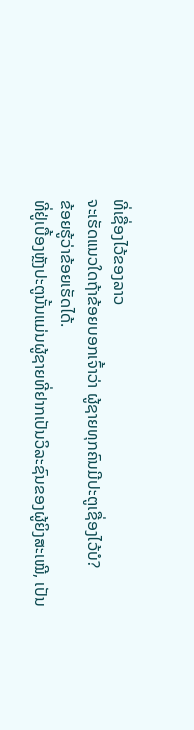ທີ່ເຊື່ອງໄວ້ຂອງລາວ
ຈະເຮັດແນວໃດຖ້າຂ້ອຍບອກເຈົ້າວ່າ ຜູ້ຊາຍທຸກຄົນມີປະຕູເຊື່ອງໄວ້ບໍ?
ຂ້ອຍຮູ້ວ່າຂ້ອຍເຮັດໄດ້.
ທີ່ຢູ່ເບື້ອງຫຼັງປະຕູນັ້ນແມ່ນຜູ້ຊາຍທີ່ຢາກເປັນວິລະຊົນຂອງຜູ້ຍິງສະເໝີ, ເປັນ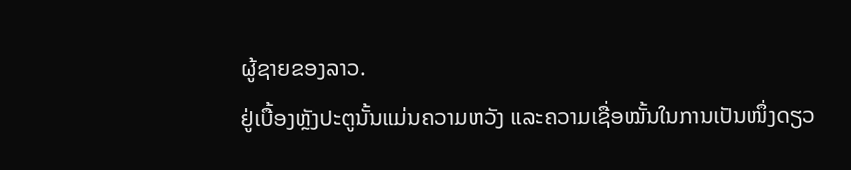ຜູ້ຊາຍຂອງລາວ.
ຢູ່ເບື້ອງຫຼັງປະຕູນັ້ນແມ່ນຄວາມຫວັງ ແລະຄວາມເຊື່ອໝັ້ນໃນການເປັນໜຶ່ງດຽວ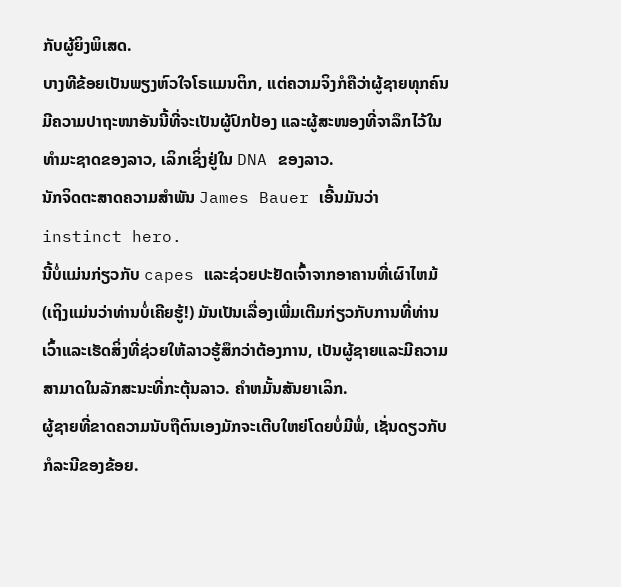ກັບຜູ້ຍິງພິເສດ.
ບາງທີຂ້ອຍເປັນພຽງຫົວໃຈໂຣແມນຕິກ, ແຕ່ຄວາມຈິງກໍຄືວ່າຜູ້ຊາຍທຸກຄົນມີຄວາມປາຖະໜາອັນນີ້ທີ່ຈະເປັນຜູ້ປົກປ້ອງ ແລະຜູ້ສະໜອງທີ່ຈາລຶກໄວ້ໃນທຳມະຊາດຂອງລາວ, ເລິກເຊິ່ງຢູ່ໃນ DNA ຂອງລາວ.
ນັກຈິດຕະສາດຄວາມສໍາພັນ James Bauer ເອີ້ນມັນວ່າ instinct hero.
ນີ້ບໍ່ແມ່ນກ່ຽວກັບ capes ແລະຊ່ວຍປະຢັດເຈົ້າຈາກອາຄານທີ່ເຜົາໄຫມ້ (ເຖິງແມ່ນວ່າທ່ານບໍ່ເຄີຍຮູ້!) ມັນເປັນເລື່ອງເພີ່ມເຕີມກ່ຽວກັບການທີ່ທ່ານເວົ້າແລະເຮັດສິ່ງທີ່ຊ່ວຍໃຫ້ລາວຮູ້ສຶກວ່າຕ້ອງການ, ເປັນຜູ້ຊາຍແລະມີຄວາມສາມາດໃນລັກສະນະທີ່ກະຕຸ້ນລາວ. ຄໍາຫມັ້ນສັນຍາເລິກ.
ຜູ້ຊາຍທີ່ຂາດຄວາມນັບຖືຕົນເອງມັກຈະເຕີບໃຫຍ່ໂດຍບໍ່ມີພໍ່, ເຊັ່ນດຽວກັບກໍລະນີຂອງຂ້ອຍ.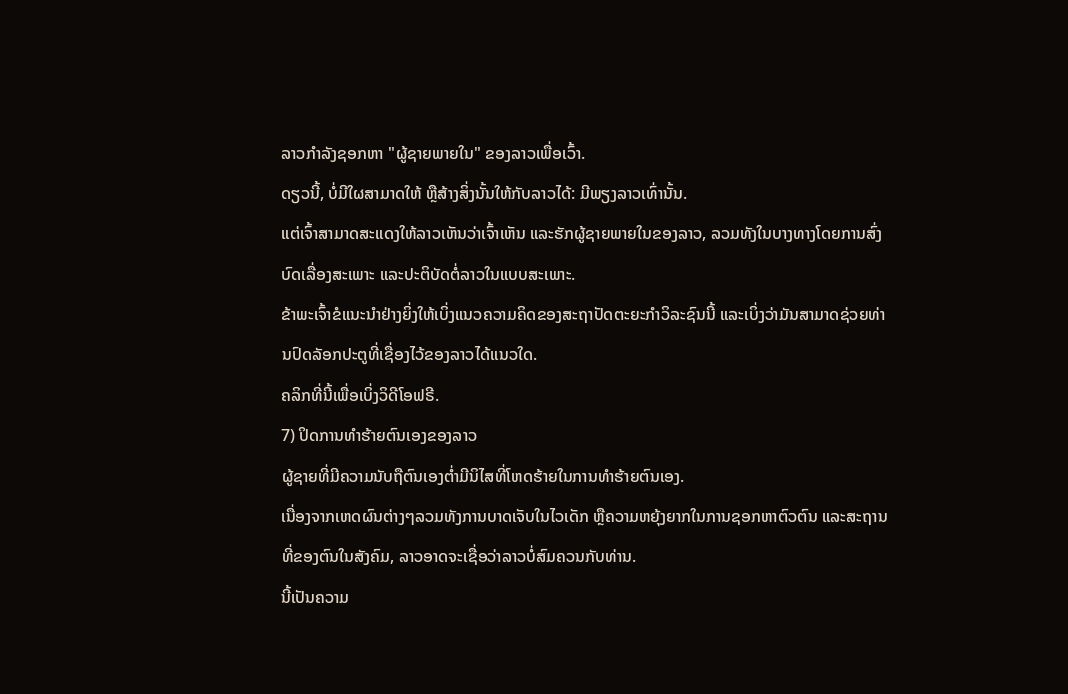ລາວກໍາລັງຊອກຫາ "ຜູ້ຊາຍພາຍໃນ" ຂອງລາວເພື່ອເວົ້າ.
ດຽວນີ້, ບໍ່ມີໃຜສາມາດໃຫ້ ຫຼືສ້າງສິ່ງນັ້ນໃຫ້ກັບລາວໄດ້: ມີພຽງລາວເທົ່ານັ້ນ.
ແຕ່ເຈົ້າສາມາດສະແດງໃຫ້ລາວເຫັນວ່າເຈົ້າເຫັນ ແລະຮັກຜູ້ຊາຍພາຍໃນຂອງລາວ, ລວມທັງໃນບາງທາງໂດຍການສົ່ງບົດເລື່ອງສະເພາະ ແລະປະຕິບັດຕໍ່ລາວໃນແບບສະເພາະ.
ຂ້າພະເຈົ້າຂໍແນະນຳຢ່າງຍິ່ງໃຫ້ເບິ່ງແນວຄວາມຄິດຂອງສະຖາປັດຕະຍະກຳວິລະຊົນນີ້ ແລະເບິ່ງວ່າມັນສາມາດຊ່ວຍທ່ານປົດລັອກປະຕູທີ່ເຊື່ອງໄວ້ຂອງລາວໄດ້ແນວໃດ.
ຄລິກທີ່ນີ້ເພື່ອເບິ່ງວິດີໂອຟຣີ.
7) ປິດການທໍາຮ້າຍຕົນເອງຂອງລາວ
ຜູ້ຊາຍທີ່ມີຄວາມນັບຖືຕົນເອງຕໍ່າມີນິໄສທີ່ໂຫດຮ້າຍໃນການທໍາຮ້າຍຕົນເອງ.
ເນື່ອງຈາກເຫດຜົນຕ່າງໆລວມທັງການບາດເຈັບໃນໄວເດັກ ຫຼືຄວາມຫຍຸ້ງຍາກໃນການຊອກຫາຕົວຕົນ ແລະສະຖານທີ່ຂອງຕົນໃນສັງຄົມ, ລາວອາດຈະເຊື່ອວ່າລາວບໍ່ສົມຄວນກັບທ່ານ.
ນີ້ເປັນຄວາມ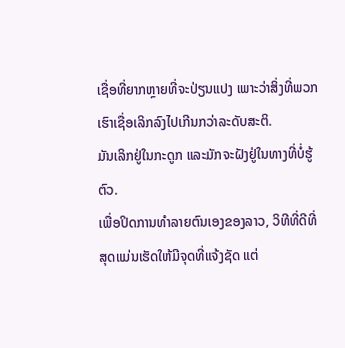ເຊື່ອທີ່ຍາກຫຼາຍທີ່ຈະປ່ຽນແປງ ເພາະວ່າສິ່ງທີ່ພວກເຮົາເຊື່ອເລິກລົງໄປເກີນກວ່າລະດັບສະຕິ.
ມັນເລິກຢູ່ໃນກະດູກ ແລະມັກຈະຝັງຢູ່ໃນທາງທີ່ບໍ່ຮູ້ຕົວ.
ເພື່ອປິດການທຳລາຍຕົນເອງຂອງລາວ, ວິທີທີ່ດີທີ່ສຸດແມ່ນເຮັດໃຫ້ມີຈຸດທີ່ແຈ້ງຊັດ ແຕ່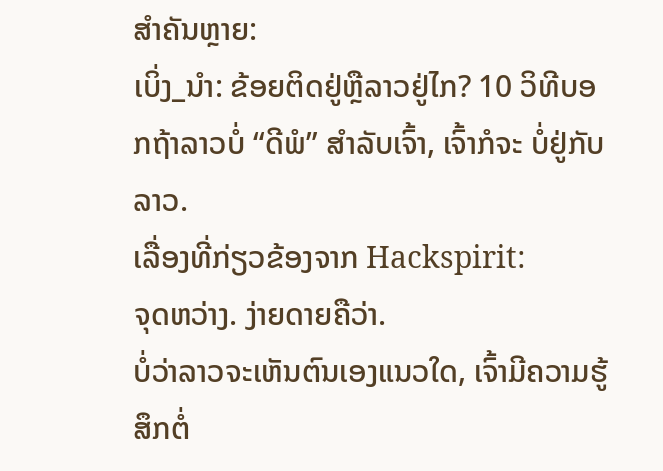ສຳຄັນຫຼາຍ:
ເບິ່ງ_ນຳ: ຂ້ອຍຕິດຢູ່ຫຼືລາວຢູ່ໄກ? 10 ວິທີບອກຖ້າລາວບໍ່ “ດີພໍ” ສຳລັບເຈົ້າ, ເຈົ້າກໍຈະ ບໍ່ຢູ່ກັບລາວ.
ເລື່ອງທີ່ກ່ຽວຂ້ອງຈາກ Hackspirit:
ຈຸດຫວ່າງ. ງ່າຍດາຍຄືວ່າ.
ບໍ່ວ່າລາວຈະເຫັນຕົນເອງແນວໃດ, ເຈົ້າມີຄວາມຮູ້ສຶກຕໍ່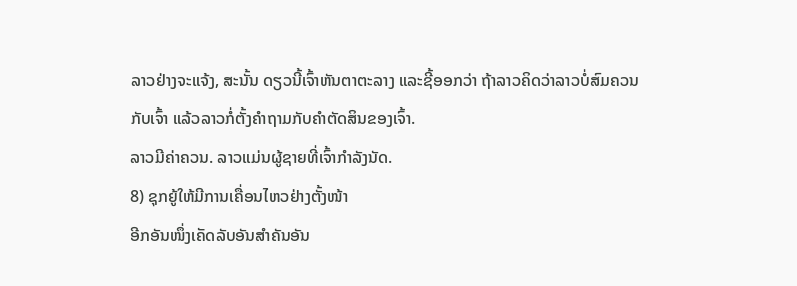ລາວຢ່າງຈະແຈ້ງ, ສະນັ້ນ ດຽວນີ້ເຈົ້າຫັນຕາຕະລາງ ແລະຊີ້ອອກວ່າ ຖ້າລາວຄິດວ່າລາວບໍ່ສົມຄວນກັບເຈົ້າ ແລ້ວລາວກໍ່ຕັ້ງຄຳຖາມກັບຄຳຕັດສິນຂອງເຈົ້າ.
ລາວມີຄ່າຄວນ. ລາວແມ່ນຜູ້ຊາຍທີ່ເຈົ້າກໍາລັງນັດ.
8) ຊຸກຍູ້ໃຫ້ມີການເຄື່ອນໄຫວຢ່າງຕັ້ງໜ້າ
ອີກອັນໜຶ່ງເຄັດລັບອັນສຳຄັນອັນ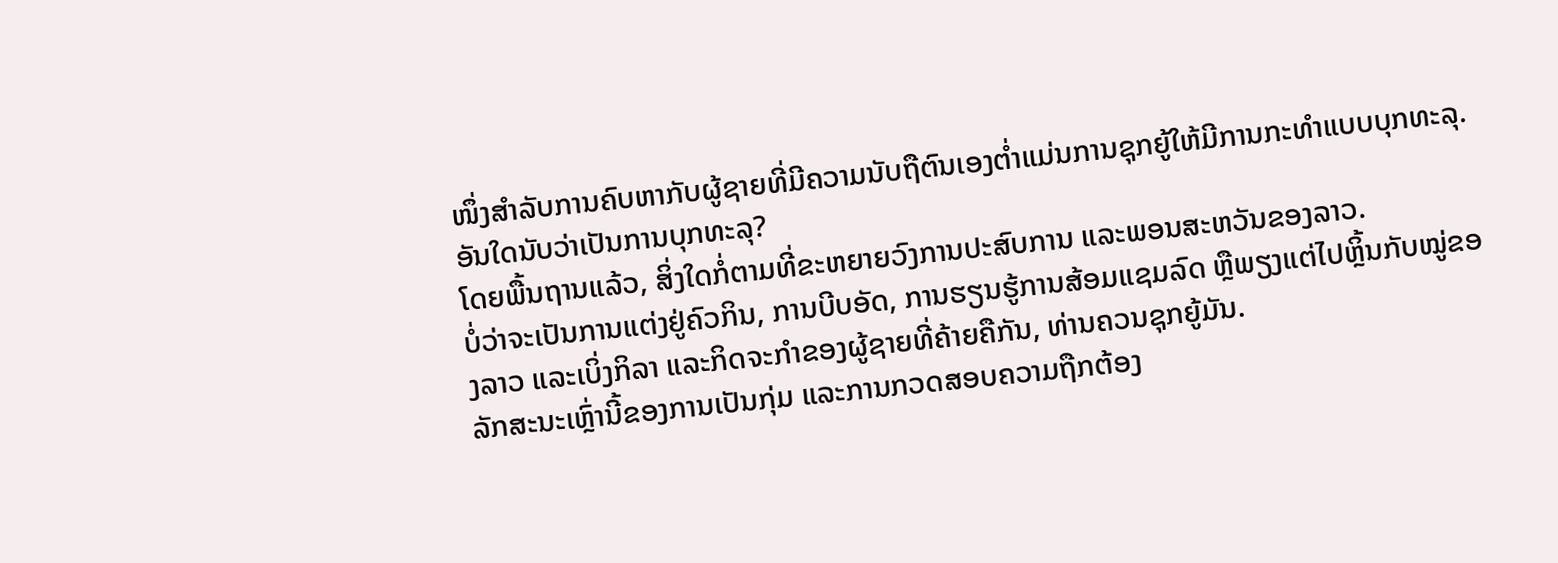ໜຶ່ງສຳລັບການຄົບຫາກັບຜູ້ຊາຍທີ່ມີຄວາມນັບຖືຕົນເອງຕໍ່າແມ່ນການຊຸກຍູ້ໃຫ້ມີການກະທຳແບບບຸກທະລຸ.
ອັນໃດນັບວ່າເປັນການບຸກທະລຸ?
ໂດຍພື້ນຖານແລ້ວ, ສິ່ງໃດກໍ່ຕາມທີ່ຂະຫຍາຍວົງການປະສົບການ ແລະພອນສະຫວັນຂອງລາວ.
ບໍ່ວ່າຈະເປັນການແຕ່ງຢູ່ຄົວກິນ, ການບີບອັດ, ການຮຽນຮູ້ການສ້ອມແຊມລົດ ຫຼືພຽງແຕ່ໄປຫຼິ້ນກັບໝູ່ຂອງລາວ ແລະເບິ່ງກິລາ ແລະກິດຈະກໍາຂອງຜູ້ຊາຍທີ່ຄ້າຍຄືກັນ, ທ່ານຄວນຊຸກຍູ້ມັນ.
ລັກສະນະເຫຼົ່ານີ້ຂອງການເປັນກຸ່ມ ແລະການກວດສອບຄວາມຖືກຕ້ອງ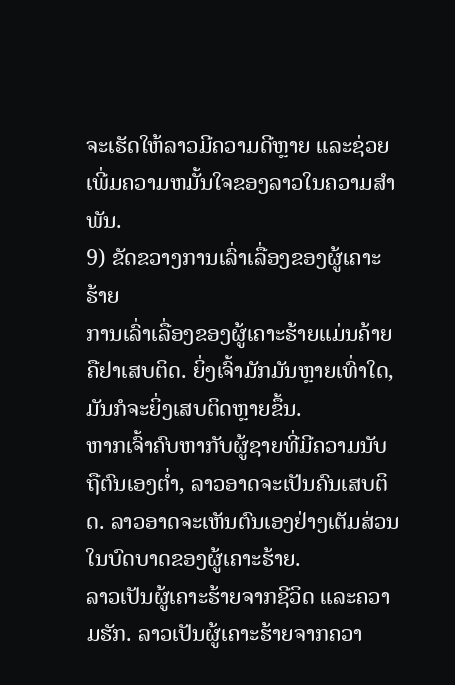ຈະເຮັດໃຫ້ລາວມີຄວາມດີຫຼາຍ ແລະຊ່ວຍເພີ່ມຄວາມຫມັ້ນໃຈຂອງລາວໃນຄວາມສໍາພັນ.
9) ຂັດຂວາງການເລົ່າເລື່ອງຂອງຜູ້ເຄາະຮ້າຍ
ການເລົ່າເລື່ອງຂອງຜູ້ເຄາະຮ້າຍແມ່ນຄ້າຍຄືຢາເສບຕິດ. ຍິ່ງເຈົ້າມັກມັນຫຼາຍເທົ່າໃດ, ມັນກໍຈະຍິ່ງເສບຕິດຫຼາຍຂຶ້ນ.
ຫາກເຈົ້າຄົບຫາກັບຜູ້ຊາຍທີ່ມີຄວາມນັບຖືຕົນເອງຕໍ່າ, ລາວອາດຈະເປັນຄົນເສບຕິດ. ລາວອາດຈະເຫັນຕົນເອງຢ່າງເຕັມສ່ວນໃນບົດບາດຂອງຜູ້ເຄາະຮ້າຍ.
ລາວເປັນຜູ້ເຄາະຮ້າຍຈາກຊີວິດ ແລະຄວາມຮັກ. ລາວເປັນຜູ້ເຄາະຮ້າຍຈາກຄວາ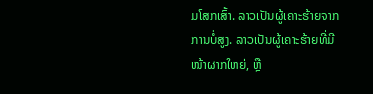ມໂສກເສົ້າ. ລາວເປັນຜູ້ເຄາະຮ້າຍຈາກການບໍ່ສູງ. ລາວເປັນຜູ້ເຄາະຮ້າຍທີ່ມີໜ້າຜາກໃຫຍ່, ຫຼື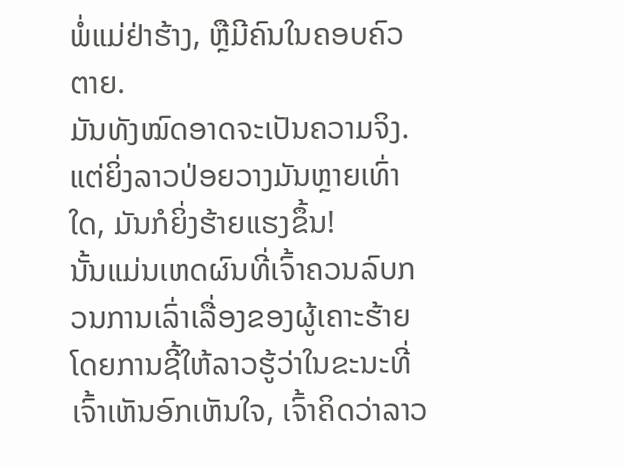ພໍ່ແມ່ຢ່າຮ້າງ, ຫຼືມີຄົນໃນຄອບຄົວຕາຍ.
ມັນທັງໝົດອາດຈະເປັນຄວາມຈິງ.
ແຕ່ຍິ່ງລາວປ່ອຍວາງມັນຫຼາຍເທົ່າໃດ, ມັນກໍຍິ່ງຮ້າຍແຮງຂຶ້ນ!
ນັ້ນແມ່ນເຫດຜົນທີ່ເຈົ້າຄວນລົບກວນການເລົ່າເລື່ອງຂອງຜູ້ເຄາະຮ້າຍໂດຍການຊີ້ໃຫ້ລາວຮູ້ວ່າໃນຂະນະທີ່ເຈົ້າເຫັນອົກເຫັນໃຈ, ເຈົ້າຄິດວ່າລາວ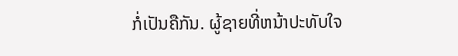ກໍ່ເປັນຄືກັນ. ຜູ້ຊາຍທີ່ຫນ້າປະທັບໃຈ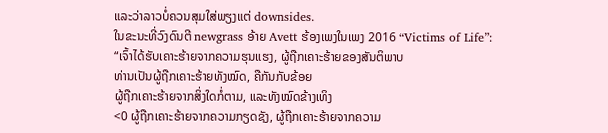ແລະວ່າລາວບໍ່ຄວນສຸມໃສ່ພຽງແຕ່ downsides.
ໃນຂະນະທີ່ວົງດົນຕີ newgrass ອ້າຍ Avett ຮ້ອງເພງໃນເພງ 2016 “Victims of Life”:
“ເຈົ້າໄດ້ຮັບເຄາະຮ້າຍຈາກຄວາມຮຸນແຮງ, ຜູ້ຖືກເຄາະຮ້າຍຂອງສັນຕິພາບ
ທ່ານເປັນຜູ້ຖືກເຄາະຮ້າຍທັງໝົດ, ຄືກັນກັບຂ້ອຍ
ຜູ້ຖືກເຄາະຮ້າຍຈາກສິ່ງໃດກໍ່ຕາມ, ແລະທັງໝົດຂ້າງເທິງ
<0 ຜູ້ຖືກເຄາະຮ້າຍຈາກຄວາມກຽດຊັງ, ຜູ້ຖືກເຄາະຮ້າຍຈາກຄວາມ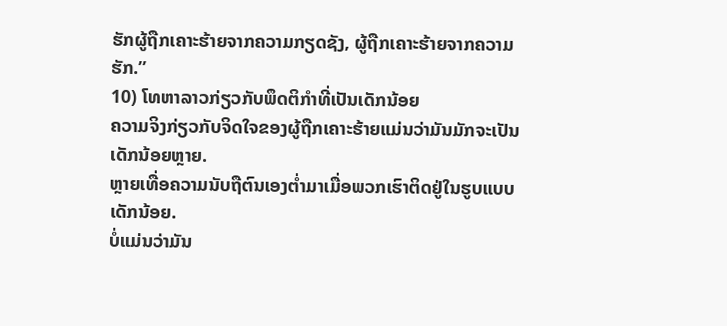ຮັກຜູ້ຖືກເຄາະຮ້າຍຈາກຄວາມກຽດຊັງ, ຜູ້ຖືກເຄາະຮ້າຍຈາກຄວາມຮັກ.”
10) ໂທຫາລາວກ່ຽວກັບພຶດຕິກໍາທີ່ເປັນເດັກນ້ອຍ
ຄວາມຈິງກ່ຽວກັບຈິດໃຈຂອງຜູ້ຖືກເຄາະຮ້າຍແມ່ນວ່າມັນມັກຈະເປັນເດັກນ້ອຍຫຼາຍ.
ຫຼາຍເທື່ອຄວາມນັບຖືຕົນເອງຕ່ຳມາເມື່ອພວກເຮົາຕິດຢູ່ໃນຮູບແບບເດັກນ້ອຍ.
ບໍ່ແມ່ນວ່າມັນ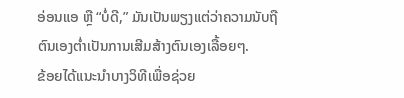ອ່ອນແອ ຫຼື “ບໍ່ດີ,” ມັນເປັນພຽງແຕ່ວ່າຄວາມນັບຖືຕົນເອງຕ່ຳເປັນການເສີມສ້າງຕົນເອງເລື້ອຍໆ.
ຂ້ອຍໄດ້ແນະນຳບາງວິທີເພື່ອຊ່ວຍ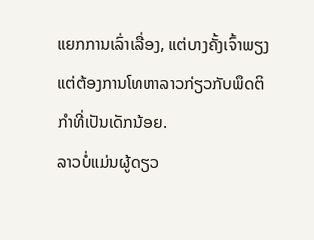ແຍກການເລົ່າເລື່ອງ, ແຕ່ບາງຄັ້ງເຈົ້າພຽງແຕ່ຕ້ອງການໂທຫາລາວກ່ຽວກັບພຶດຕິກຳທີ່ເປັນເດັກນ້ອຍ.
ລາວບໍ່ແມ່ນຜູ້ດຽວ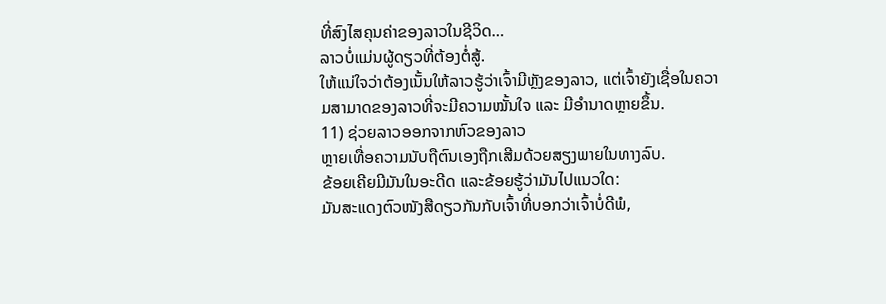ທີ່ສົງໄສຄຸນຄ່າຂອງລາວໃນຊີວິດ…
ລາວບໍ່ແມ່ນຜູ້ດຽວທີ່ຕ້ອງຕໍ່ສູ້.
ໃຫ້ແນ່ໃຈວ່າຕ້ອງເນັ້ນໃຫ້ລາວຮູ້ວ່າເຈົ້າມີຫຼັງຂອງລາວ, ແຕ່ເຈົ້າຍັງເຊື່ອໃນຄວາມສາມາດຂອງລາວທີ່ຈະມີຄວາມໝັ້ນໃຈ ແລະ ມີອຳນາດຫຼາຍຂຶ້ນ.
11) ຊ່ວຍລາວອອກຈາກຫົວຂອງລາວ
ຫຼາຍເທື່ອຄວາມນັບຖືຕົນເອງຖືກເສີມດ້ວຍສຽງພາຍໃນທາງລົບ.
ຂ້ອຍເຄີຍມີມັນໃນອະດີດ ແລະຂ້ອຍຮູ້ວ່າມັນໄປແນວໃດ:
ມັນສະແດງຕົວໜັງສືດຽວກັນກັບເຈົ້າທີ່ບອກວ່າເຈົ້າບໍ່ດີພໍ,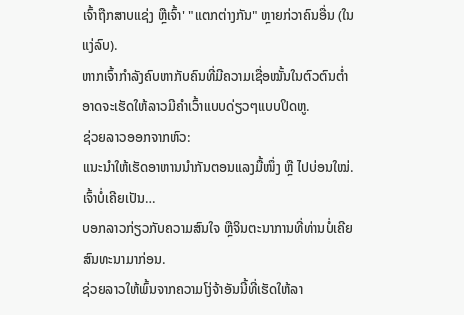ເຈົ້າຖືກສາບແຊ່ງ ຫຼືເຈົ້າ' "ແຕກຕ່າງກັນ" ຫຼາຍກ່ວາຄົນອື່ນ (ໃນແງ່ລົບ).
ຫາກເຈົ້າກຳລັງຄົບຫາກັບຄົນທີ່ມີຄວາມເຊື່ອໝັ້ນໃນຕົວຕົນຕໍ່າ ອາດຈະເຮັດໃຫ້ລາວມີຄຳເວົ້າແບບດ່ຽວໆແບບປິດຫູ.
ຊ່ວຍລາວອອກຈາກຫົວ:
ແນະນຳໃຫ້ເຮັດອາຫານນຳກັນຕອນແລງມື້ໜຶ່ງ ຫຼື ໄປບ່ອນໃໝ່.ເຈົ້າບໍ່ເຄີຍເປັນ…
ບອກລາວກ່ຽວກັບຄວາມສົນໃຈ ຫຼືຈິນຕະນາການທີ່ທ່ານບໍ່ເຄີຍສົນທະນາມາກ່ອນ.
ຊ່ວຍລາວໃຫ້ພົ້ນຈາກຄວາມໂງ່ຈ້າອັນນີ້ທີ່ເຮັດໃຫ້ລາ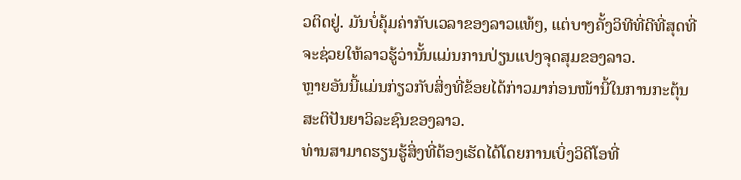ວຕິດຢູ່. ມັນບໍ່ຄຸ້ມຄ່າກັບເວລາຂອງລາວແທ້ໆ, ແຕ່ບາງຄັ້ງວິທີທີ່ດີທີ່ສຸດທີ່ຈະຊ່ວຍໃຫ້ລາວຮູ້ວ່ານັ້ນແມ່ນການປ່ຽນແປງຈຸດສຸມຂອງລາວ.
ຫຼາຍອັນນີ້ແມ່ນກ່ຽວກັບສິ່ງທີ່ຂ້ອຍໄດ້ກ່າວມາກ່ອນໜ້ານີ້ໃນການກະຕຸ້ນສະຕິປັນຍາວິລະຊົນຂອງລາວ.
ທ່ານສາມາດຮຽນຮູ້ສິ່ງທີ່ຕ້ອງເຮັດໄດ້ໂດຍການເບິ່ງວິດີໂອທີ່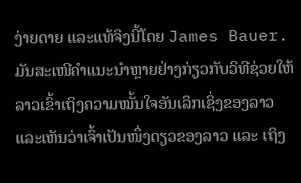ງ່າຍດາຍ ແລະແທ້ຈິງນີ້ໂດຍ James Bauer.
ມັນສະເໜີຄຳແນະນຳຫຼາຍຢ່າງກ່ຽວກັບວິທີຊ່ວຍໃຫ້ລາວເຂົ້າເຖິງຄວາມໝັ້ນໃຈອັນເລິກເຊິ່ງຂອງລາວ ແລະເຫັນວ່າເຈົ້າເປັນໜຶ່ງດຽວຂອງລາວ ແລະ ເຖິງ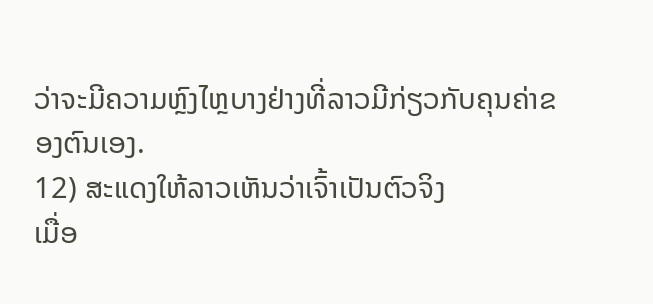ວ່າຈະມີຄວາມຫຼົງໄຫຼບາງຢ່າງທີ່ລາວມີກ່ຽວກັບຄຸນຄ່າຂອງຕົນເອງ.
12) ສະແດງໃຫ້ລາວເຫັນວ່າເຈົ້າເປັນຕົວຈິງ
ເມື່ອ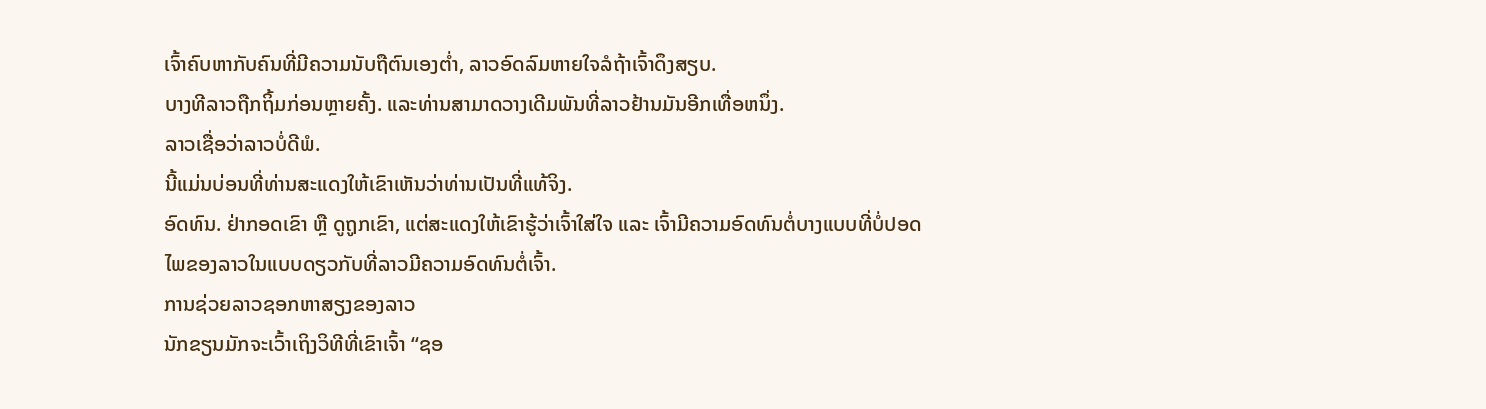ເຈົ້າຄົບຫາກັບຄົນທີ່ມີຄວາມນັບຖືຕົນເອງຕ່ຳ, ລາວອົດລົມຫາຍໃຈລໍຖ້າເຈົ້າດຶງສຽບ.
ບາງທີລາວຖືກຖິ້ມກ່ອນຫຼາຍຄັ້ງ. ແລະທ່ານສາມາດວາງເດີມພັນທີ່ລາວຢ້ານມັນອີກເທື່ອຫນຶ່ງ.
ລາວເຊື່ອວ່າລາວບໍ່ດີພໍ.
ນີ້ແມ່ນບ່ອນທີ່ທ່ານສະແດງໃຫ້ເຂົາເຫັນວ່າທ່ານເປັນທີ່ແທ້ຈິງ.
ອົດທົນ. ຢ່າກອດເຂົາ ຫຼື ດູຖູກເຂົາ, ແຕ່ສະແດງໃຫ້ເຂົາຮູ້ວ່າເຈົ້າໃສ່ໃຈ ແລະ ເຈົ້າມີຄວາມອົດທົນຕໍ່ບາງແບບທີ່ບໍ່ປອດໄພຂອງລາວໃນແບບດຽວກັບທີ່ລາວມີຄວາມອົດທົນຕໍ່ເຈົ້າ.
ການຊ່ວຍລາວຊອກຫາສຽງຂອງລາວ
ນັກຂຽນມັກຈະເວົ້າເຖິງວິທີທີ່ເຂົາເຈົ້າ “ຊອ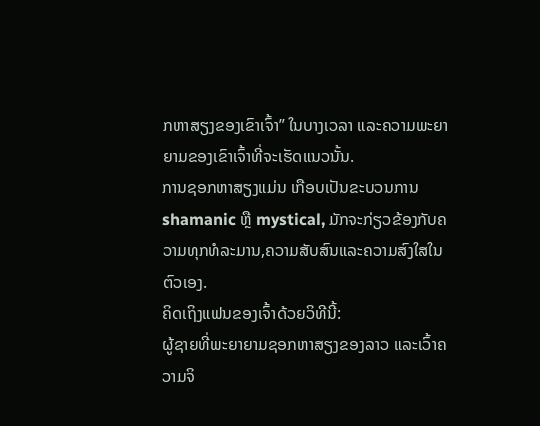ກຫາສຽງຂອງເຂົາເຈົ້າ” ໃນບາງເວລາ ແລະຄວາມພະຍາຍາມຂອງເຂົາເຈົ້າທີ່ຈະເຮັດແນວນັ້ນ.
ການຊອກຫາສຽງແມ່ນ ເກືອບເປັນຂະບວນການ shamanic ຫຼື mystical, ມັກຈະກ່ຽວຂ້ອງກັບຄວາມທຸກທໍລະມານ,ຄວາມສັບສົນແລະຄວາມສົງໃສໃນຕົວເອງ.
ຄິດເຖິງແຟນຂອງເຈົ້າດ້ວຍວິທີນີ້:
ຜູ້ຊາຍທີ່ພະຍາຍາມຊອກຫາສຽງຂອງລາວ ແລະເວົ້າຄວາມຈິ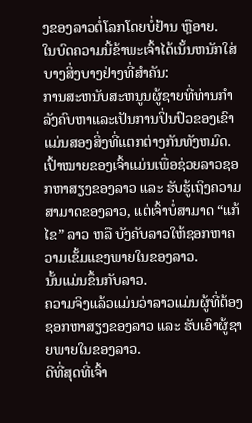ງຂອງລາວຕໍ່ໂລກໂດຍບໍ່ຢ້ານ ຫຼືອາຍ.
ໃນບົດຄວາມນີ້ຂ້າພະເຈົ້າໄດ້ເນັ້ນຫນັກໃສ່ບາງສິ່ງບາງຢ່າງທີ່ສໍາຄັນ:
ການສະຫນັບສະຫນູນຜູ້ຊາຍທີ່ທ່ານກໍາລັງຄົບຫາແລະເປັນການປິ່ນປົວຂອງເຂົາແມ່ນສອງສິ່ງທີ່ແຕກຕ່າງກັນທັງຫມົດ.
ເປົ້າໝາຍຂອງເຈົ້າແມ່ນເພື່ອຊ່ວຍລາວຊອກຫາສຽງຂອງລາວ ແລະ ຮັບຮູ້ເຖິງຄວາມສາມາດຂອງລາວ, ແຕ່ເຈົ້າບໍ່ສາມາດ “ແກ້ໄຂ” ລາວ ຫລື ບັງຄັບລາວໃຫ້ຊອກຫາຄວາມເຂັ້ມແຂງພາຍໃນຂອງລາວ.
ນັ້ນແມ່ນຂຶ້ນກັບລາວ.
ຄວາມຈິງແລ້ວແມ່ນວ່າລາວແມ່ນຜູ້ທີ່ຕ້ອງຊອກຫາສຽງຂອງລາວ ແລະ ຮັບເອົາຜູ້ຊາຍພາຍໃນຂອງລາວ.
ດີທີ່ສຸດທີ່ເຈົ້າ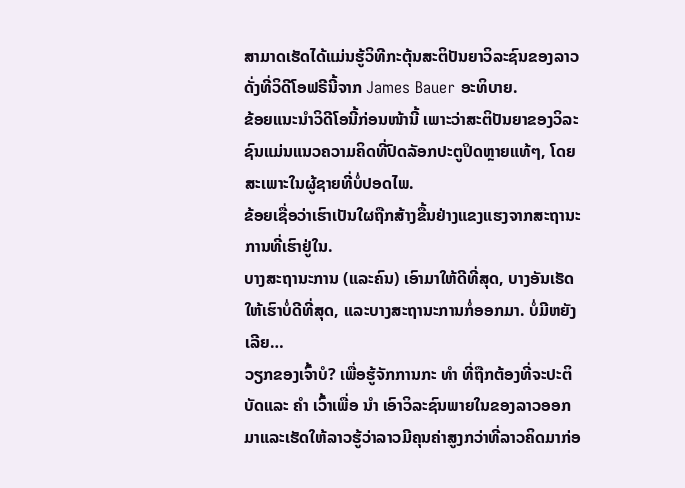ສາມາດເຮັດໄດ້ແມ່ນຮູ້ວິທີກະຕຸ້ນສະຕິປັນຍາວິລະຊົນຂອງລາວ ດັ່ງທີ່ວິດີໂອຟຣີນີ້ຈາກ James Bauer ອະທິບາຍ.
ຂ້ອຍແນະນຳວິດີໂອນີ້ກ່ອນໜ້ານີ້ ເພາະວ່າສະຕິປັນຍາຂອງວິລະຊົນແມ່ນແນວຄວາມຄິດທີ່ປົດລັອກປະຕູປິດຫຼາຍແທ້ໆ, ໂດຍສະເພາະໃນຜູ້ຊາຍທີ່ບໍ່ປອດໄພ.
ຂ້ອຍເຊື່ອວ່າເຮົາເປັນໃຜຖືກສ້າງຂື້ນຢ່າງແຂງແຮງຈາກສະຖານະການທີ່ເຮົາຢູ່ໃນ.
ບາງສະຖານະການ (ແລະຄົນ) ເອົາມາໃຫ້ດີທີ່ສຸດ, ບາງອັນເຮັດໃຫ້ເຮົາບໍ່ດີທີ່ສຸດ, ແລະບາງສະຖານະການກໍ່ອອກມາ. ບໍ່ມີຫຍັງເລີຍ…
ວຽກຂອງເຈົ້າບໍ? ເພື່ອຮູ້ຈັກການກະ ທຳ ທີ່ຖືກຕ້ອງທີ່ຈະປະຕິບັດແລະ ຄຳ ເວົ້າເພື່ອ ນຳ ເອົາວິລະຊົນພາຍໃນຂອງລາວອອກມາແລະເຮັດໃຫ້ລາວຮູ້ວ່າລາວມີຄຸນຄ່າສູງກວ່າທີ່ລາວຄິດມາກ່ອ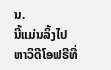ນ.
ນີ້ແມ່ນລິ້ງໄປຫາວິດີໂອຟຣີທີ່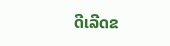ດີເລີດຂ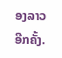ອງລາວອີກຄັ້ງ.